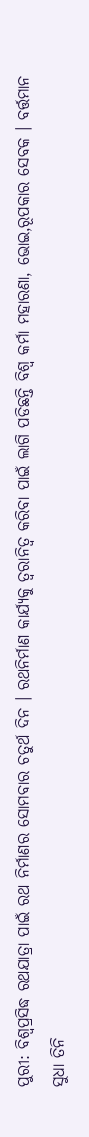ପୁରୀ: ବିଶ୍ବପ୍ରସିଦ୍ଧ ରଥଯାତ୍ରା ପାଇଁ ରଥ ନିର୍ମାଣର ସୋମବାର ଚତୁର୍ଥ ଦିନ । ରଥନିର୍ମାଣ କାର୍ଯ୍ୟକୁ ତ୍ବରାନିତ୍ବ କରିବା ପାଇଁ ଲାଗି ପଡିଛନ୍ତି ବିଶ୍ବ କର୍ମା ମହାରଣା, ଭୋଇ,ରୂପକାର ସେବକ । ବର୍ତ୍ତମାନ ସୁଧା ତିନି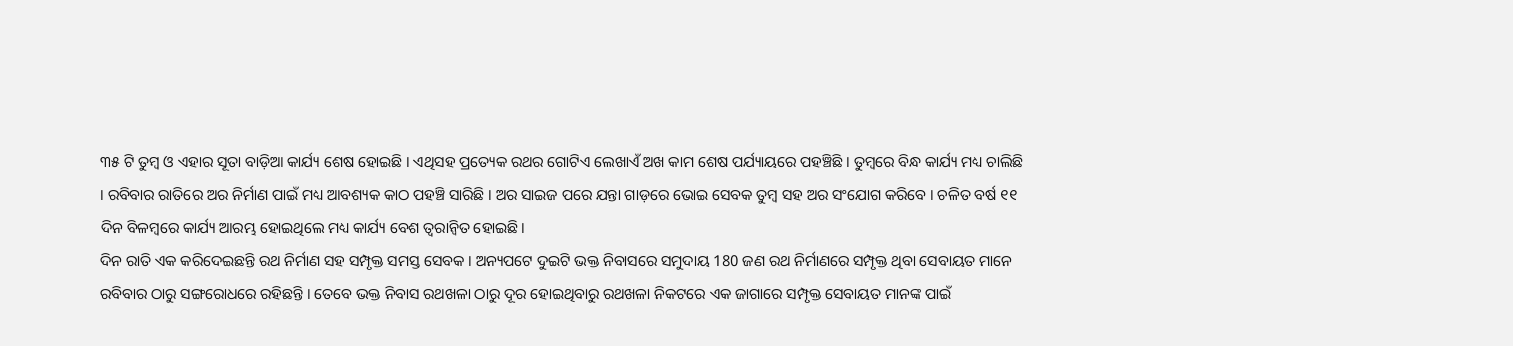୩୫ ଟି ତୁମ୍ବ ଓ ଏହାର ସୂତା ବାଡ଼ିଆ କାର୍ଯ୍ୟ ଶେଷ ହୋଇଛି । ଏଥିସହ ପ୍ରତ୍ୟେକ ରଥର ଗୋଟିଏ ଲେଖାଏଁ ଅଖ କାମ ଶେଷ ପର୍ଯ୍ୟାୟରେ ପହଞ୍ଚିଛି । ତୁମ୍ବରେ ବିନ୍ଧ କାର୍ଯ୍ୟ ମଧ୍ୟ ଚାଲିଛି । ରବିବାର ରାତିରେ ଅର ନିର୍ମାଣ ପାଇଁ ମଧ୍ୟ ଆବଶ୍ୟକ କାଠ ପହଞ୍ଚି ସାରିଛି । ଅର ସାଇଜ ପରେ ଯନ୍ତା ଗାଡ଼ରେ ଭୋଇ ସେବକ ତୁମ୍ବ ସହ ଅର ସଂଯୋଗ କରିବେ । ଚଳିତ ବର୍ଷ ୧୧ ଦିନ ବିଳମ୍ବରେ କାର୍ଯ୍ୟ ଆରମ୍ଭ ହୋଇଥିଲେ ମଧ୍ୟ କାର୍ଯ୍ୟ ବେଶ ତ୍ବରାନ୍ବିତ ହୋଇଛି।
ଦିନ ରାତି ଏକ କରିଦେଇଛନ୍ତି ରଥ ନିର୍ମାଣ ସହ ସମ୍ପୃକ୍ତ ସମସ୍ତ ସେବକ । ଅନ୍ୟପଟେ ଦୁଇଟି ଭକ୍ତ ନିବାସରେ ସମୁଦାୟ 180 ଜଣ ରଥ ନିର୍ମାଣରେ ସମ୍ପୃକ୍ତ ଥିବା ସେବାୟତ ମାନେ ରବିବାର ଠାରୁ ସଙ୍ଗରୋଧରେ ରହିଛନ୍ତି । ତେବେ ଭକ୍ତ ନିବାସ ରଥଖଳା ଠାରୁ ଦୂର ହୋଇଥିବାରୁ ରଥଖଳା ନିକଟରେ ଏକ ଜାଗାରେ ସମ୍ପୃକ୍ତ ସେବାୟତ ମାନଙ୍କ ପାଇଁ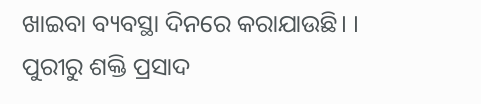ଖାଇବା ବ୍ୟବସ୍ଥା ଦିନରେ କରାଯାଉଛି। ।
ପୁରୀରୁ ଶକ୍ତି ପ୍ରସାଦ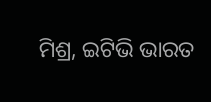ମିଶ୍ର, ଇଟିଭି ଭାରତ